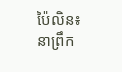ប៉ៃលិន៖ នាព្រឹក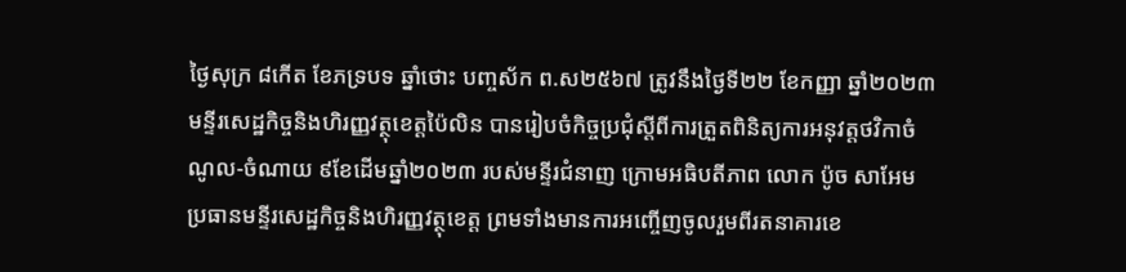ថ្ងៃសុក្រ ៨កើត ខែភទ្របទ ឆ្នាំថោះ បញ្ចស័ក ព.ស២៥៦៧ ត្រូវនឹងថ្ងៃទី២២ ខែកញ្ញា ឆ្នាំ២០២៣ មន្ទីរសេដ្ឋកិច្ចនិងហិរញ្ញវត្ថុខេត្តប៉ៃលិន បានរៀបចំកិច្ចប្រជុំស្តីពីការត្រួតពិនិត្យការអនុវត្តថវិកាចំណូល-ចំណាយ ៩ខែដើមឆ្នាំ២០២៣ របស់មន្ទីរជំនាញ ក្រោមអធិបតីភាព លោក ប៉ូច សាអែម ប្រធានមន្ទីរសេដ្ឋកិច្ចនិងហិរញ្ញវត្ថុខេត្ត ព្រមទាំងមានការអញ្ចើញចូលរួមពីរតនាគារខេ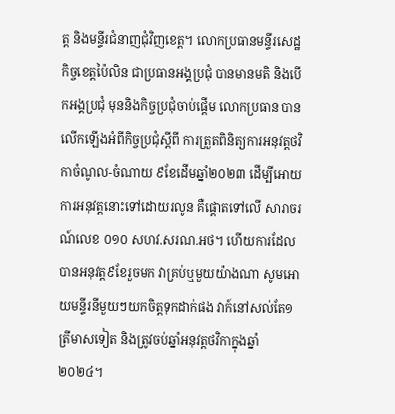ត្ត និងមន្ទីរជំនាញជុំវិញខេត្ត។ លោកប្រធានមន្ទីរសេដ្ឋកិច្ចខេត្តប៉ៃលិន ជាប្រធានអង្គប្រជុំ បានមានមតិ និងបើកអង្គប្រជុំ មុននិងកិច្ចប្រជុំចាប់ផ្តើម លោកប្រធាន បានលើកឡើងអំពីកិច្ចប្រជុំស្តីពី ការត្រួតពិនិត្យការអនុវត្តថវិកាចំណូល-ចំណាយ ៩ខែដើមឆ្នាំ២០២៣ ដើម្បីអោយការអនុវត្តនោះទៅដោយរលូន គឺផ្តោតទៅលើ សារាចរណ៍លេខ ០១០ សហវ.សរណ.អថ។ ហើយការដែលបានអនុវត្ត៩ខែរួចមក វាគ្រប់ឬមួយយ៉ាងណា សូមអោយមន្ទីរនីមួយៗយកចិត្តទុកដាក់ផង វាក៍នៅសល់តែ១ត្រីមាសទៀត និងត្រូវចប់ឆ្នាំអនុវត្តថវិកាក្នុងឆ្នាំ២០២៤។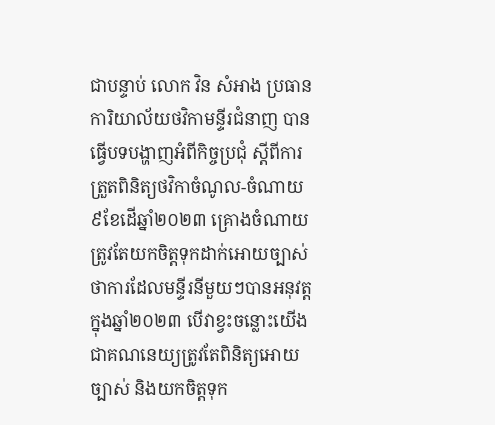ជាបន្ទាប់ លោក វិន សំអាង ប្រធានការិយាល័យថវិកាមន្ទីរជំនាញ បានធ្វើបទបង្ហាញអំពីកិច្ចប្រជុំ ស្តីពីការត្រួតពិនិត្យថវិកាចំណូល-ចំណាយ៩ខែដើឆ្នាំ២០២៣ គ្រោងចំណាយត្រូវតែយកចិត្តទុកដាក់អោយច្បាស់ថាការដែលមន្ទីរនីមួយៗបានអនុវត្តក្នុងឆ្នាំ២០២៣ បើវាខ្វះចន្លោះយើងជាគណនេយ្យត្រូវតែពិនិត្យអោយច្បាស់ និងយកចិត្តទុក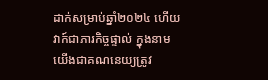ដាក់សម្រាប់ឆ្នាំ២០២៤ ហើយវាក៍ជាភារកិច្ចផ្ទាល់ ក្នុងនាមយើងជាគណនេយ្យត្រូវ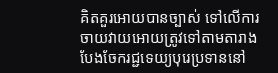គិតគួរអោយបានច្បាស់ ទៅលើការចាយវាយអោយត្រូវទៅតាមតារាងបែងចែករជ្ជទេយ្យបុរេប្រទាននៅ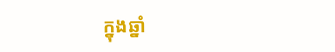ក្នុងឆ្នាំ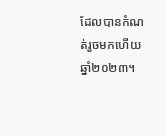ដែលបានកំណត់រួចមកហើយ ឆ្នាំ២០២៣។